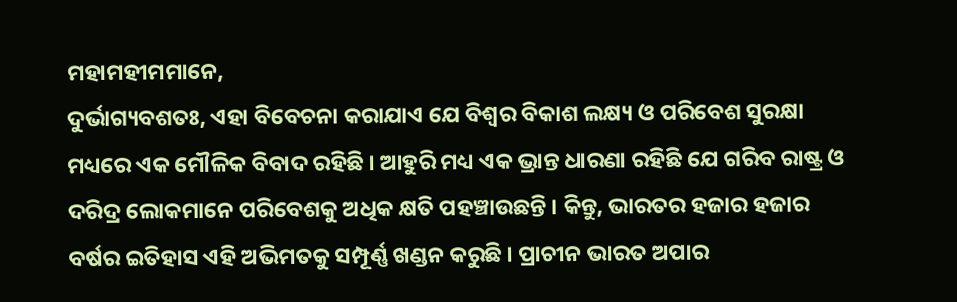ମହାମହୀମମାନେ,
ଦୁର୍ଭାଗ୍ୟବଶତଃ, ଏହା ବିବେଚନା କରାଯାଏ ଯେ ବିଶ୍ୱର ବିକାଶ ଲକ୍ଷ୍ୟ ଓ ପରିବେଶ ସୁରକ୍ଷା ମଧ୍ୟରେ ଏକ ମୌଳିକ ବିବାଦ ରହିଛି । ଆହୁରି ମଧ୍ୟ ଏକ ଭ୍ରାନ୍ତ ଧାରଣା ରହିଛି ଯେ ଗରିବ ରାଷ୍ଟ୍ର ଓ ଦରିଦ୍ର ଲୋକମାନେ ପରିବେଶକୁ ଅଧିକ କ୍ଷତି ପହଞ୍ଚାଉଛନ୍ତି । କିନ୍ତୁ, ଭାରତର ହଜାର ହଜାର ବର୍ଷର ଇତିହାସ ଏହି ଅଭିମତକୁ ସମ୍ପୂର୍ଣ୍ଣ ଖଣ୍ଡନ କରୁଛି । ପ୍ରାଚୀନ ଭାରତ ଅପାର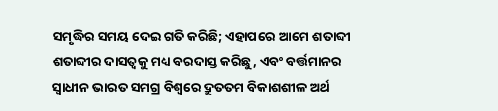ସମୃଦ୍ଧିର ସମୟ ଦେଇ ଗତି କରିଛି; ଏହାପରେ ଆମେ ଶତାବ୍ଦୀ ଶତାବ୍ଦୀର ଦାସତ୍ୱକୁ ମଧ୍ୟ ବରଦାସ୍ତ କରିଛୁ, ଏବଂ ବର୍ତ୍ତମାନର ସ୍ୱାଧୀନ ଭାରତ ସମଗ୍ର ବିଶ୍ୱରେ ଦ୍ରୁତତମ ବିକାଶଶୀଳ ଅର୍ଥ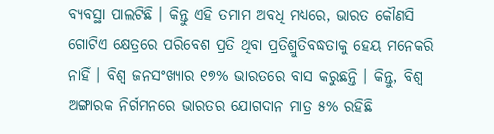ବ୍ୟବସ୍ଥା ପାଲଟିଛି । କିନ୍ତୁ ଏହି ତମାମ ଅବଧି ମଧ୍ୟରେ, ଭାରତ କୌଣସି ଗୋଟିଏ କ୍ଷେତ୍ରରେ ପରିବେଶ ପ୍ରତି ଥିବା ପ୍ରତିଶ୍ରୁତିବଦ୍ଧତାକୁ ହେୟ ମନେକରି ନାହିଁ । ବିଶ୍ୱ ଜନସଂଖ୍ୟାର ୧୭% ଭାରତରେ ବାସ କରୁଛନ୍ତି । କିନ୍ତୁ, ବିଶ୍ୱ ଅଙ୍ଗାରକ ନିର୍ଗମନରେ ଭାରତର ଯୋଗଦାନ ମାତ୍ର ୫% ରହିଛି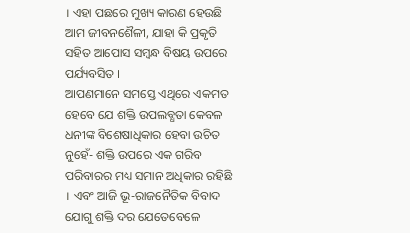। ଏହା ପଛରେ ମୁଖ୍ୟ କାରଣ ହେଉଛି ଆମ ଜୀବନଶୈଳୀ, ଯାହା କି ପ୍ରକୃତି ସହିତ ଆପୋସ ସମ୍ବନ୍ଧ ବିଷୟ ଉପରେ ପର୍ଯ୍ୟବସିତ ।
ଆପଣମାନେ ସମସ୍ତେ ଏଥିରେ ଏକମତ ହେବେ ଯେ ଶକ୍ତି ଉପଲବ୍ଧତା କେବଳ ଧନୀଙ୍କ ବିଶେଷାଧିକାର ହେବା ଉଚିତ ନୁହେଁ- ଶକ୍ତି ଉପରେ ଏକ ଗରିବ ପରିବାରର ମଧ୍ୟ ସମାନ ଅଧିକାର ରହିଛି । ଏବଂ ଆଜି ଭୂ-ରାଜନୈତିକ ବିବାଦ ଯୋଗୁ ଶକ୍ତି ଦର ଯେତେବେଳେ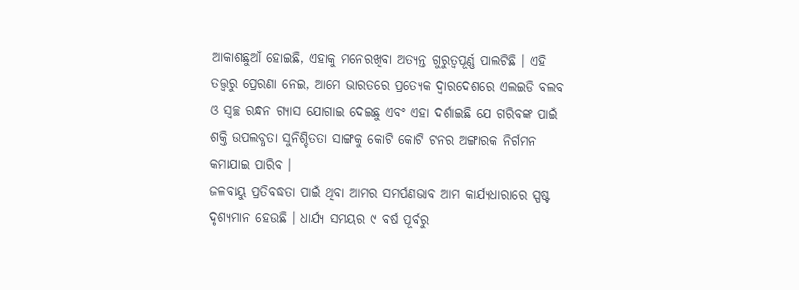ଆକାଶଛୁଆଁ ହୋଇଛି, ଏହାକୁ ମନେରଖିବା ଅତ୍ୟନ୍ତ ଗୁରୁତ୍ୱପୂର୍ଣ୍ଣ ପାଲଟିଛି । ଏହି ତତ୍ତ୍ୱରୁ ପ୍ରେରଣା ନେଇ, ଆମେ ଭାରତରେ ପ୍ରତ୍ୟେକ ଦ୍ୱାରଦେଶରେ ଏଲଇଡି ବଲବ ଓ ସ୍ୱଚ୍ଛ ରନ୍ଧନ ଗ୍ୟାସ ଯୋଗାଇ ଦେଇଛୁ ଏବଂ ଏହା ଦର୍ଶାଇଛି ଯେ ଗରିବଙ୍କ ପାଇଁ ଶକ୍ତି ଉପଲବ୍ଧତା ସୁନିଶ୍ଚିତତା ସାଙ୍ଗକୁ କୋଟି କୋଟି ଟନର ଅଙ୍ଗାରକ ନିର୍ଗମନ କମାଯାଇ ପାରିବ ।
ଜଳବାୟୁ ପ୍ରତିବଦ୍ଧତା ପାଇଁ ଥିବା ଆମର ସମର୍ପଣଭାବ ଆମ କାର୍ଯ୍ୟଧାରାରେ ସ୍ପଷ୍ଟ ଦୃଶ୍ୟମାନ ହେଉଛି । ଧାର୍ଯ୍ୟ ସମୟର ୯ ବର୍ଷ ପୂର୍ବରୁ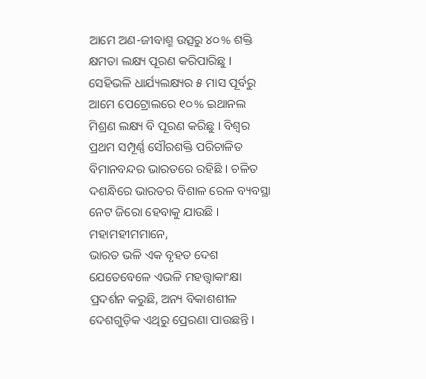ଆମେ ଅଣ-ଜୀବାଶ୍ମ ଉତ୍ସରୁ ୪୦% ଶକ୍ତି କ୍ଷମତା ଲକ୍ଷ୍ୟ ପୂରଣ କରିପାରିଛୁ । ସେହିଭଳି ଧାର୍ଯ୍ୟଲକ୍ଷ୍ୟର ୫ ମାସ ପୂର୍ବରୁ ଆମେ ପେଟ୍ରୋଲରେ ୧୦% ଇଥାନଲ ମିଶ୍ରଣ ଲକ୍ଷ୍ୟ ବି ପୂରଣ କରିଛୁ । ବିଶ୍ୱର ପ୍ରଥମ ସମ୍ପୂର୍ଣ୍ଣ ସୌରଶକ୍ତି ପରିଚାଳିତ ବିମାନବନ୍ଦର ଭାରତରେ ରହିଛି । ଚଳିତ ଦଶନ୍ଧିରେ ଭାରତର ବିଶାଳ ରେଳ ବ୍ୟବସ୍ଥା ନେଟ ଜିରୋ ହେବାକୁ ଯାଉଛି ।
ମହାମହୀମମାନେ,
ଭାରତ ଭଳି ଏକ ବୃହତ ଦେଶ ଯେତେବେଳେ ଏଭଳି ମହତ୍ତ୍ୱାକାଂକ୍ଷା ପ୍ରଦର୍ଶନ କରୁଛି, ଅନ୍ୟ ବିକାଶଶୀଳ ଦେଶଗୁଡ଼ିକ ଏଥିରୁ ପ୍ରେରଣା ପାଉଛନ୍ତି ।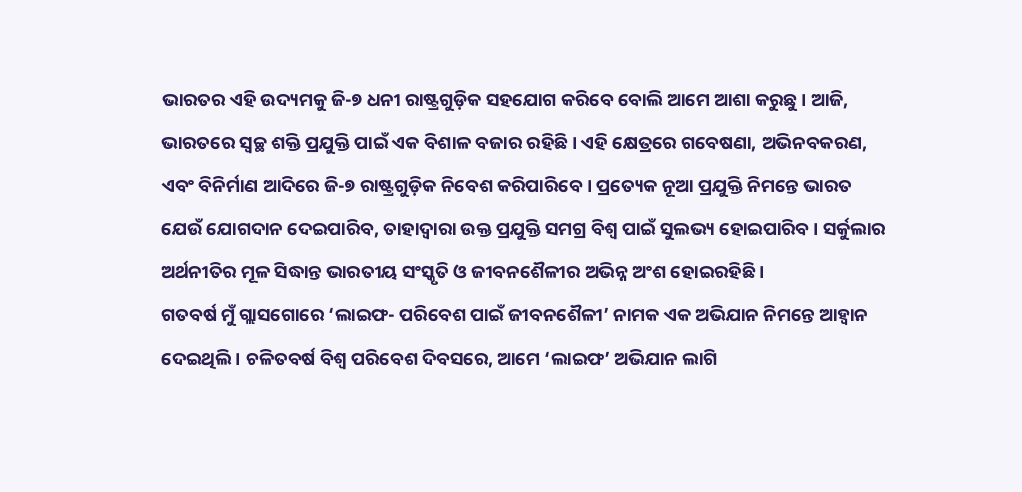ଭାରତର ଏହି ଉଦ୍ୟମକୁ ଜି-୭ ଧନୀ ରାଷ୍ଟ୍ରଗୁଡ଼ିକ ସହଯୋଗ କରିବେ ବୋଲି ଆମେ ଆଶା କରୁଛୁ । ଆଜି, ଭାରତରେ ସ୍ୱଚ୍ଛ ଶକ୍ତି ପ୍ରଯୁକ୍ତି ପାଇଁ ଏକ ବିଶାଳ ବଜାର ରହିଛି । ଏହି କ୍ଷେତ୍ରରେ ଗବେଷଣା, ଅଭିନବକରଣ, ଏବଂ ବିନିର୍ମାଣ ଆଦିରେ ଜି-୭ ରାଷ୍ଟ୍ରଗୁଡ଼ିକ ନିବେଶ କରିପାରିବେ । ପ୍ରତ୍ୟେକ ନୂଆ ପ୍ରଯୁକ୍ତି ନିମନ୍ତେ ଭାରତ ଯେଉଁ ଯୋଗଦାନ ଦେଇପାରିବ, ତାହାଦ୍ୱାରା ଉକ୍ତ ପ୍ରଯୁକ୍ତି ସମଗ୍ର ବିଶ୍ୱ ପାଇଁ ସୁଲଭ୍ୟ ହୋଇପାରିବ । ସର୍କୁଲାର ଅର୍ଥନୀତିର ମୂଳ ସିଦ୍ଧାନ୍ତ ଭାରତୀୟ ସଂସ୍କୃତି ଓ ଜୀବନଶୈଳୀର ଅଭିନ୍ନ ଅଂଶ ହୋଇରହିଛି ।
ଗତବର୍ଷ ମୁଁ ଗ୍ଲାସଗୋରେ ‘ଲାଇଫ- ପରିବେଶ ପାଇଁ ଜୀବନଶୈଳୀ’ ନାମକ ଏକ ଅଭିଯାନ ନିମନ୍ତେ ଆହ୍ୱାନ ଦେଇଥିଲି । ଚଳିତବର୍ଷ ବିଶ୍ୱ ପରିବେଶ ଦିବସରେ, ଆମେ ‘ଲାଇଫ’ ଅଭିଯାନ ଲାଗି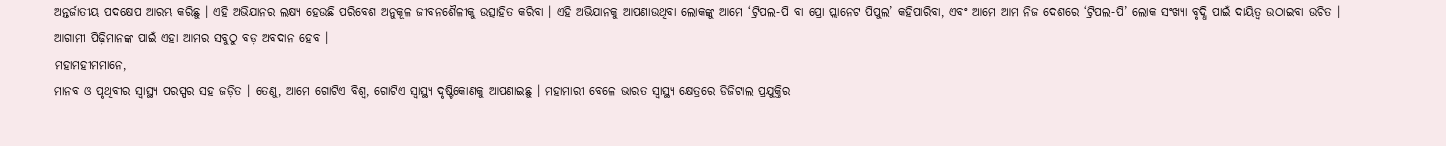ଅନ୍ତର୍ଜାତୀୟ ପଦକ୍ଷେପ ଆରମ୍ଭ କରିଛୁ । ଏହି ଅଭିଯାନର ଲକ୍ଷ୍ୟ ହେଉଛି ପରିବେଶ ଅନୁକୂଳ ଜୀବନଶୈଳୀକୁ ଉତ୍ସାହିତ କରିବା । ଏହି ଅଭିଯାନକୁ ଆପଣାଉଥିବା ଲୋକଙ୍କୁ ଆମେ ‘ଟ୍ରିପଲ-ପି ବା ପ୍ରୋ ପ୍ଲାନେଟ ପିପୁଲ’ କହିପାରିବା, ଏବଂ ଆମେ ଆମ ନିଜ ଦେଶରେ ‘ଟ୍ରିପଲ-ପି’ ଲୋକ ସଂଖ୍ୟା ବୃଦ୍ଧି ପାଇଁ ଦାୟିତ୍ୱ ଉଠାଇବା ଉଚିତ । ଆଗାମୀ ପିଢ଼ିମାନଙ୍କ ପାଇଁ ଏହା ଆମର ସବୁଠୁ ବଡ଼ ଅବଦାନ ହେବ ।
ମହାମହୀମମାନେ,
ମାନବ ଓ ପୃଥିବୀର ସ୍ୱାସ୍ଥ୍ୟ ପରସ୍ପର ସହ ଜଡ଼ିତ । ତେଣୁ, ଆମେ ଗୋଟିଏ ବିଶ୍ୱ, ଗୋଟିଏ ସ୍ୱାସ୍ଥ୍ୟ ଦୃଷ୍ଟିକୋଣକୁ ଆପଣାଇଛୁ । ମହାମାରୀ ବେଳେ ଭାରତ ସ୍ୱାସ୍ଥ୍ୟ କ୍ଷେତ୍ରରେ ଡିଜିଟାଲ ପ୍ରଯୁକ୍ତିର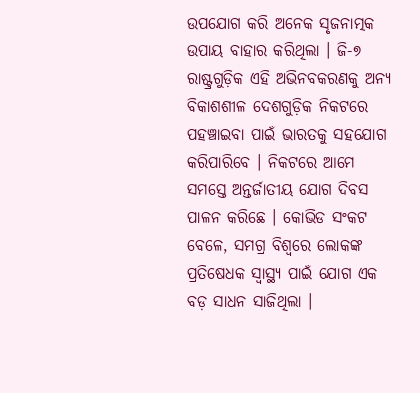ଉପଯୋଗ କରି ଅନେକ ସୃଜନାତ୍ମକ ଉପାୟ ବାହାର କରିଥିଲା । ଜି-୭ ରାଷ୍ଟ୍ରଗୁଡ଼ିକ ଏହି ଅଭିନବକରଣକୁ ଅନ୍ୟ ବିକାଶଶୀଳ ଦେଶଗୁଡ଼ିକ ନିକଟରେ ପହଞ୍ଚାଇବା ପାଇଁ ଭାରତକୁ ସହଯୋଗ କରିପାରିବେ । ନିକଟରେ ଆମେ ସମସ୍ତେ ଅନ୍ତର୍ଜାତୀୟ ଯୋଗ ଦିବସ ପାଳନ କରିଛେ । କୋଭିଡ ସଂକଟ ବେଳେ, ସମଗ୍ର ବିଶ୍ୱରେ ଲୋକଙ୍କ ପ୍ରତିଷେଧକ ସ୍ୱାସ୍ଥ୍ୟ ପାଇଁ ଯୋଗ ଏକ ବଡ଼ ସାଧନ ସାଜିଥିଲା ।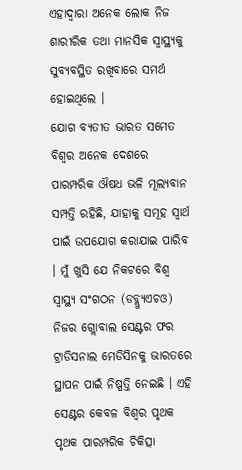ଏହାଦ୍ୱାରା ଅନେକ ଲୋକ ନିଜ ଶାରୀରିକ ତଥା ମାନସିକ ସ୍ୱାସ୍ଥ୍ୟକୁ ସୁବ୍ୟବସ୍ଥିତ ରଖିବାରେ ସମର୍ଥ ହୋଇଥିଲେ ।
ଯୋଗ ବ୍ୟତୀତ ଭାରତ ସମେତ ବିଶ୍ୱର ଅନେକ ଦେଶରେ ପାରମ୍ପରିକ ଔଷଧ ଭଳି ମୂଲ୍ୟବାନ ସମ୍ପତ୍ତି ରହିଛି, ଯାହାକୁ ସମୂହ ସ୍ୱାର୍ଥ ପାଇଁ ଉପଯୋଗ କରାଯାଇ ପାରିବ । ମୁଁ ଖୁସି ଯେ ନିକଟରେ ବିଶ୍ୱ ସ୍ୱାସ୍ଥ୍ୟ ସଂଗଠନ (ଡବ୍ଲ୍ୟୁଏଚଓ) ନିଜର ଗ୍ଲୋବାଲ ସେଣ୍ଟର ଫର ଟ୍ରାଡିସନାଲ ମେଡିସିନକୁ ଭାରତରେ ସ୍ଥାପନ ପାଇଁ ନିଷ୍ପତ୍ତି ନେଇଛି । ଏହି ସେଣ୍ଟର କେବଳ ବିଶ୍ୱର ପୃଥକ ପୃଥକ ପାରମ୍ପରିକ ଚିକିତ୍ସା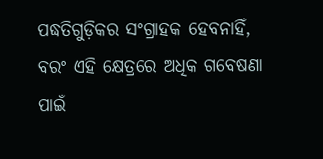ପଦ୍ଧତିଗୁଡ଼ିକର ସଂଗ୍ରାହକ ହେବନାହିଁ, ବରଂ ଏହି କ୍ଷେତ୍ରରେ ଅଧିକ ଗବେଷଣା ପାଇଁ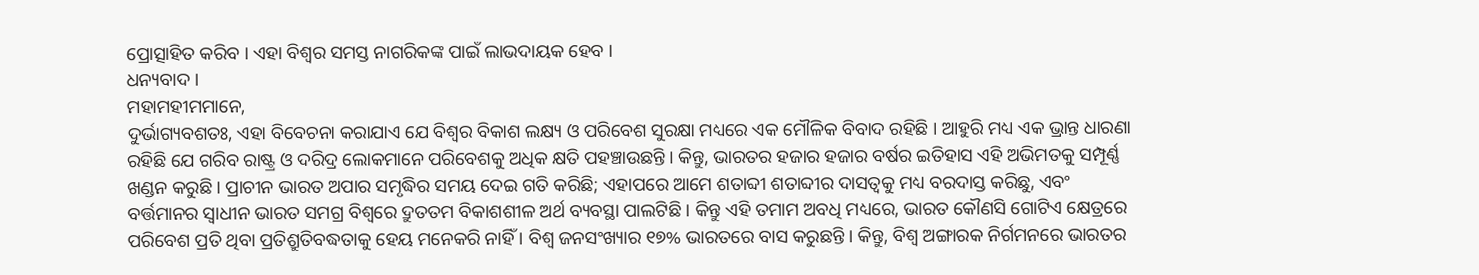ପ୍ରୋତ୍ସାହିତ କରିବ । ଏହା ବିଶ୍ୱର ସମସ୍ତ ନାଗରିକଙ୍କ ପାଇଁ ଲାଭଦାୟକ ହେବ ।
ଧନ୍ୟବାଦ ।
ମହାମହୀମମାନେ,
ଦୁର୍ଭାଗ୍ୟବଶତଃ, ଏହା ବିବେଚନା କରାଯାଏ ଯେ ବିଶ୍ୱର ବିକାଶ ଲକ୍ଷ୍ୟ ଓ ପରିବେଶ ସୁରକ୍ଷା ମଧ୍ୟରେ ଏକ ମୌଳିକ ବିବାଦ ରହିଛି । ଆହୁରି ମଧ୍ୟ ଏକ ଭ୍ରାନ୍ତ ଧାରଣା ରହିଛି ଯେ ଗରିବ ରାଷ୍ଟ୍ର ଓ ଦରିଦ୍ର ଲୋକମାନେ ପରିବେଶକୁ ଅଧିକ କ୍ଷତି ପହଞ୍ଚାଉଛନ୍ତି । କିନ୍ତୁ, ଭାରତର ହଜାର ହଜାର ବର୍ଷର ଇତିହାସ ଏହି ଅଭିମତକୁ ସମ୍ପୂର୍ଣ୍ଣ ଖଣ୍ଡନ କରୁଛି । ପ୍ରାଚୀନ ଭାରତ ଅପାର ସମୃଦ୍ଧିର ସମୟ ଦେଇ ଗତି କରିଛି; ଏହାପରେ ଆମେ ଶତାବ୍ଦୀ ଶତାବ୍ଦୀର ଦାସତ୍ୱକୁ ମଧ୍ୟ ବରଦାସ୍ତ କରିଛୁ, ଏବଂ ବର୍ତ୍ତମାନର ସ୍ୱାଧୀନ ଭାରତ ସମଗ୍ର ବିଶ୍ୱରେ ଦ୍ରୁତତମ ବିକାଶଶୀଳ ଅର୍ଥ ବ୍ୟବସ୍ଥା ପାଲଟିଛି । କିନ୍ତୁ ଏହି ତମାମ ଅବଧି ମଧ୍ୟରେ, ଭାରତ କୌଣସି ଗୋଟିଏ କ୍ଷେତ୍ରରେ ପରିବେଶ ପ୍ରତି ଥିବା ପ୍ରତିଶ୍ରୁତିବଦ୍ଧତାକୁ ହେୟ ମନେକରି ନାହିଁ । ବିଶ୍ୱ ଜନସଂଖ୍ୟାର ୧୭% ଭାରତରେ ବାସ କରୁଛନ୍ତି । କିନ୍ତୁ, ବିଶ୍ୱ ଅଙ୍ଗାରକ ନିର୍ଗମନରେ ଭାରତର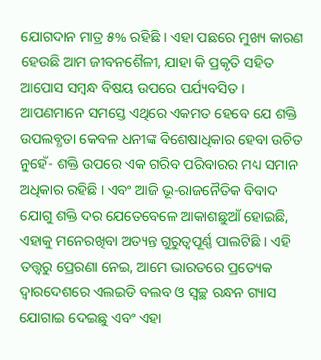ଯୋଗଦାନ ମାତ୍ର ୫% ରହିଛି । ଏହା ପଛରେ ମୁଖ୍ୟ କାରଣ ହେଉଛି ଆମ ଜୀବନଶୈଳୀ, ଯାହା କି ପ୍ରକୃତି ସହିତ ଆପୋସ ସମ୍ବନ୍ଧ ବିଷୟ ଉପରେ ପର୍ଯ୍ୟବସିତ ।
ଆପଣମାନେ ସମସ୍ତେ ଏଥିରେ ଏକମତ ହେବେ ଯେ ଶକ୍ତି ଉପଲବ୍ଧତା କେବଳ ଧନୀଙ୍କ ବିଶେଷାଧିକାର ହେବା ଉଚିତ ନୁହେଁ- ଶକ୍ତି ଉପରେ ଏକ ଗରିବ ପରିବାରର ମଧ୍ୟ ସମାନ ଅଧିକାର ରହିଛି । ଏବଂ ଆଜି ଭୂ-ରାଜନୈତିକ ବିବାଦ ଯୋଗୁ ଶକ୍ତି ଦର ଯେତେବେଳେ ଆକାଶଛୁଆଁ ହୋଇଛି, ଏହାକୁ ମନେରଖିବା ଅତ୍ୟନ୍ତ ଗୁରୁତ୍ୱପୂର୍ଣ୍ଣ ପାଲଟିଛି । ଏହି ତତ୍ତ୍ୱରୁ ପ୍ରେରଣା ନେଇ, ଆମେ ଭାରତରେ ପ୍ରତ୍ୟେକ ଦ୍ୱାରଦେଶରେ ଏଲଇଡି ବଲବ ଓ ସ୍ୱଚ୍ଛ ରନ୍ଧନ ଗ୍ୟାସ ଯୋଗାଇ ଦେଇଛୁ ଏବଂ ଏହା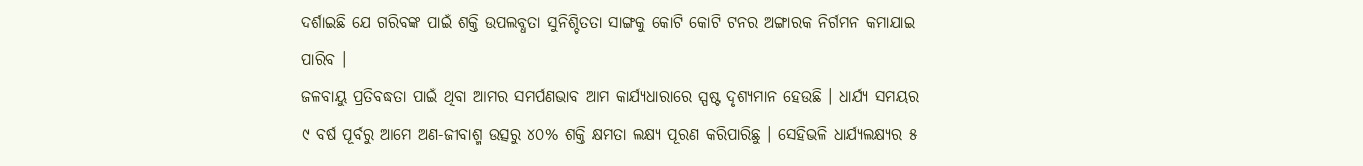ଦର୍ଶାଇଛି ଯେ ଗରିବଙ୍କ ପାଇଁ ଶକ୍ତି ଉପଲବ୍ଧତା ସୁନିଶ୍ଚିତତା ସାଙ୍ଗକୁ କୋଟି କୋଟି ଟନର ଅଙ୍ଗାରକ ନିର୍ଗମନ କମାଯାଇ ପାରିବ ।
ଜଳବାୟୁ ପ୍ରତିବଦ୍ଧତା ପାଇଁ ଥିବା ଆମର ସମର୍ପଣଭାବ ଆମ କାର୍ଯ୍ୟଧାରାରେ ସ୍ପଷ୍ଟ ଦୃଶ୍ୟମାନ ହେଉଛି । ଧାର୍ଯ୍ୟ ସମୟର ୯ ବର୍ଷ ପୂର୍ବରୁ ଆମେ ଅଣ-ଜୀବାଶ୍ମ ଉତ୍ସରୁ ୪୦% ଶକ୍ତି କ୍ଷମତା ଲକ୍ଷ୍ୟ ପୂରଣ କରିପାରିଛୁ । ସେହିଭଳି ଧାର୍ଯ୍ୟଲକ୍ଷ୍ୟର ୫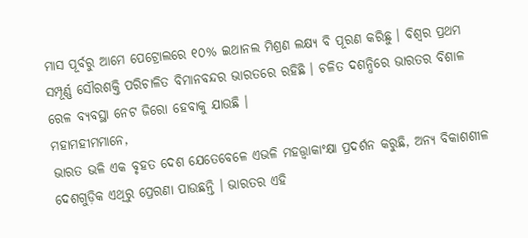ମାସ ପୂର୍ବରୁ ଆମେ ପେଟ୍ରୋଲରେ ୧୦% ଇଥାନଲ ମିଶ୍ରଣ ଲକ୍ଷ୍ୟ ବି ପୂରଣ କରିଛୁ । ବିଶ୍ୱର ପ୍ରଥମ ସମ୍ପୂର୍ଣ୍ଣ ସୌରଶକ୍ତି ପରିଚାଳିତ ବିମାନବନ୍ଦର ଭାରତରେ ରହିଛି । ଚଳିତ ଦଶନ୍ଧିରେ ଭାରତର ବିଶାଳ ରେଳ ବ୍ୟବସ୍ଥା ନେଟ ଜିରୋ ହେବାକୁ ଯାଉଛି ।
ମହାମହୀମମାନେ,
ଭାରତ ଭଳି ଏକ ବୃହତ ଦେଶ ଯେତେବେଳେ ଏଭଳି ମହତ୍ତ୍ୱାକାଂକ୍ଷା ପ୍ରଦର୍ଶନ କରୁଛି, ଅନ୍ୟ ବିକାଶଶୀଳ ଦେଶଗୁଡ଼ିକ ଏଥିରୁ ପ୍ରେରଣା ପାଉଛନ୍ତି । ଭାରତର ଏହି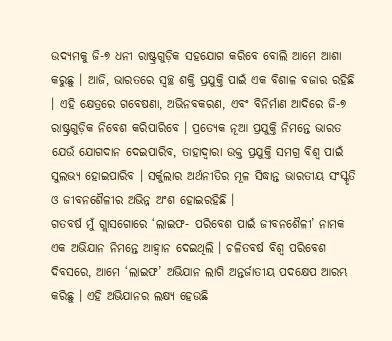ଉଦ୍ୟମକୁ ଜି-୭ ଧନୀ ରାଷ୍ଟ୍ରଗୁଡ଼ିକ ସହଯୋଗ କରିବେ ବୋଲି ଆମେ ଆଶା କରୁଛୁ । ଆଜି, ଭାରତରେ ସ୍ୱଚ୍ଛ ଶକ୍ତି ପ୍ରଯୁକ୍ତି ପାଇଁ ଏକ ବିଶାଳ ବଜାର ରହିଛି । ଏହି କ୍ଷେତ୍ରରେ ଗବେଷଣା, ଅଭିନବକରଣ, ଏବଂ ବିନିର୍ମାଣ ଆଦିରେ ଜି-୭ ରାଷ୍ଟ୍ରଗୁଡ଼ିକ ନିବେଶ କରିପାରିବେ । ପ୍ରତ୍ୟେକ ନୂଆ ପ୍ରଯୁକ୍ତି ନିମନ୍ତେ ଭାରତ ଯେଉଁ ଯୋଗଦାନ ଦେଇପାରିବ, ତାହାଦ୍ୱାରା ଉକ୍ତ ପ୍ରଯୁକ୍ତି ସମଗ୍ର ବିଶ୍ୱ ପାଇଁ ସୁଲଭ୍ୟ ହୋଇପାରିବ । ସର୍କୁଲାର ଅର୍ଥନୀତିର ମୂଳ ସିଦ୍ଧାନ୍ତ ଭାରତୀୟ ସଂସ୍କୃତି ଓ ଜୀବନଶୈଳୀର ଅଭିନ୍ନ ଅଂଶ ହୋଇରହିଛି ।
ଗତବର୍ଷ ମୁଁ ଗ୍ଲାସଗୋରେ ‘ଲାଇଫ- ପରିବେଶ ପାଇଁ ଜୀବନଶୈଳୀ’ ନାମକ ଏକ ଅଭିଯାନ ନିମନ୍ତେ ଆହ୍ୱାନ ଦେଇଥିଲି । ଚଳିତବର୍ଷ ବିଶ୍ୱ ପରିବେଶ ଦିବସରେ, ଆମେ ‘ଲାଇଫ’ ଅଭିଯାନ ଲାଗି ଅନ୍ତର୍ଜାତୀୟ ପଦକ୍ଷେପ ଆରମ୍ଭ କରିଛୁ । ଏହି ଅଭିଯାନର ଲକ୍ଷ୍ୟ ହେଉଛି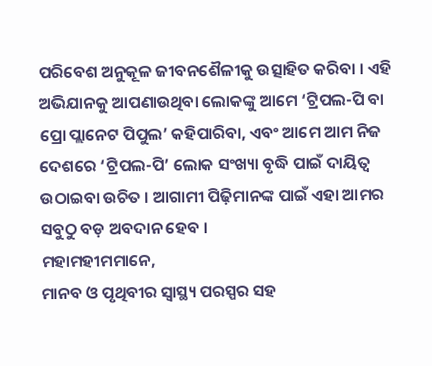ପରିବେଶ ଅନୁକୂଳ ଜୀବନଶୈଳୀକୁ ଉତ୍ସାହିତ କରିବା । ଏହି ଅଭିଯାନକୁ ଆପଣାଉଥିବା ଲୋକଙ୍କୁ ଆମେ ‘ଟ୍ରିପଲ-ପି ବା ପ୍ରୋ ପ୍ଲାନେଟ ପିପୁଲ’ କହିପାରିବା, ଏବଂ ଆମେ ଆମ ନିଜ ଦେଶରେ ‘ଟ୍ରିପଲ-ପି’ ଲୋକ ସଂଖ୍ୟା ବୃଦ୍ଧି ପାଇଁ ଦାୟିତ୍ୱ ଉଠାଇବା ଉଚିତ । ଆଗାମୀ ପିଢ଼ିମାନଙ୍କ ପାଇଁ ଏହା ଆମର ସବୁଠୁ ବଡ଼ ଅବଦାନ ହେବ ।
ମହାମହୀମମାନେ,
ମାନବ ଓ ପୃଥିବୀର ସ୍ୱାସ୍ଥ୍ୟ ପରସ୍ପର ସହ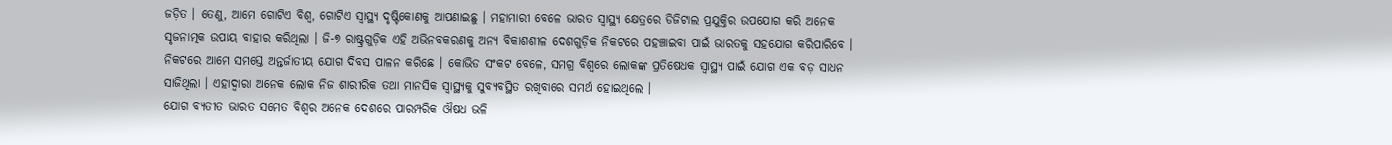ଜଡ଼ିତ । ତେଣୁ, ଆମେ ଗୋଟିଏ ବିଶ୍ୱ, ଗୋଟିଏ ସ୍ୱାସ୍ଥ୍ୟ ଦୃଷ୍ଟିକୋଣକୁ ଆପଣାଇଛୁ । ମହାମାରୀ ବେଳେ ଭାରତ ସ୍ୱାସ୍ଥ୍ୟ କ୍ଷେତ୍ରରେ ଡିଜିଟାଲ ପ୍ରଯୁକ୍ତିର ଉପଯୋଗ କରି ଅନେକ ସୃଜନାତ୍ମକ ଉପାୟ ବାହାର କରିଥିଲା । ଜି-୭ ରାଷ୍ଟ୍ରଗୁଡ଼ିକ ଏହି ଅଭିନବକରଣକୁ ଅନ୍ୟ ବିକାଶଶୀଳ ଦେଶଗୁଡ଼ିକ ନିକଟରେ ପହଞ୍ଚାଇବା ପାଇଁ ଭାରତକୁ ସହଯୋଗ କରିପାରିବେ । ନିକଟରେ ଆମେ ସମସ୍ତେ ଅନ୍ତର୍ଜାତୀୟ ଯୋଗ ଦିବସ ପାଳନ କରିଛେ । କୋଭିଡ ସଂକଟ ବେଳେ, ସମଗ୍ର ବିଶ୍ୱରେ ଲୋକଙ୍କ ପ୍ରତିଷେଧକ ସ୍ୱାସ୍ଥ୍ୟ ପାଇଁ ଯୋଗ ଏକ ବଡ଼ ସାଧନ ସାଜିଥିଲା । ଏହାଦ୍ୱାରା ଅନେକ ଲୋକ ନିଜ ଶାରୀରିକ ତଥା ମାନସିକ ସ୍ୱାସ୍ଥ୍ୟକୁ ସୁବ୍ୟବସ୍ଥିତ ରଖିବାରେ ସମର୍ଥ ହୋଇଥିଲେ ।
ଯୋଗ ବ୍ୟତୀତ ଭାରତ ସମେତ ବିଶ୍ୱର ଅନେକ ଦେଶରେ ପାରମ୍ପରିକ ଔଷଧ ଭଳି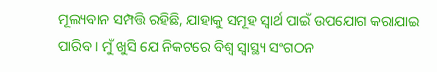ମୂଲ୍ୟବାନ ସମ୍ପତ୍ତି ରହିଛି, ଯାହାକୁ ସମୂହ ସ୍ୱାର୍ଥ ପାଇଁ ଉପଯୋଗ କରାଯାଇ ପାରିବ । ମୁଁ ଖୁସି ଯେ ନିକଟରେ ବିଶ୍ୱ ସ୍ୱାସ୍ଥ୍ୟ ସଂଗଠନ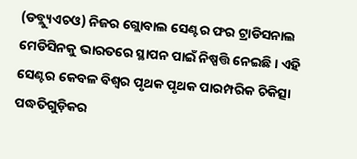(ଡବ୍ଲ୍ୟୁଏଚଓ) ନିଜର ଗ୍ଲୋବାଲ ସେଣ୍ଟର ଫର ଟ୍ରାଡିସନାଲ ମେଡିସିନକୁ ଭାରତରେ ସ୍ଥାପନ ପାଇଁ ନିଷ୍ପତ୍ତି ନେଇଛି । ଏହି ସେଣ୍ଟର କେବଳ ବିଶ୍ୱର ପୃଥକ ପୃଥକ ପାରମ୍ପରିକ ଚିକିତ୍ସା ପଦ୍ଧତିଗୁଡ଼ିକର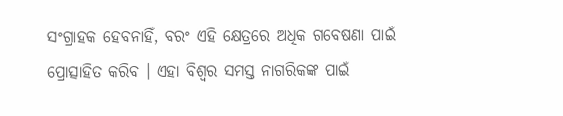ସଂଗ୍ରାହକ ହେବନାହିଁ, ବରଂ ଏହି କ୍ଷେତ୍ରରେ ଅଧିକ ଗବେଷଣା ପାଇଁ ପ୍ରୋତ୍ସାହିତ କରିବ । ଏହା ବିଶ୍ୱର ସମସ୍ତ ନାଗରିକଙ୍କ ପାଇଁ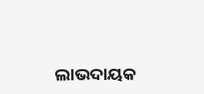ଲାଭଦାୟକ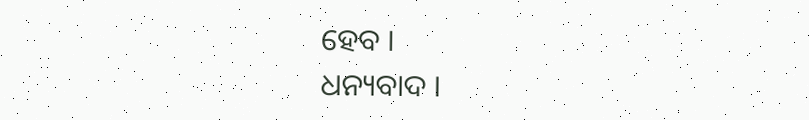ହେବ ।
ଧନ୍ୟବାଦ ।